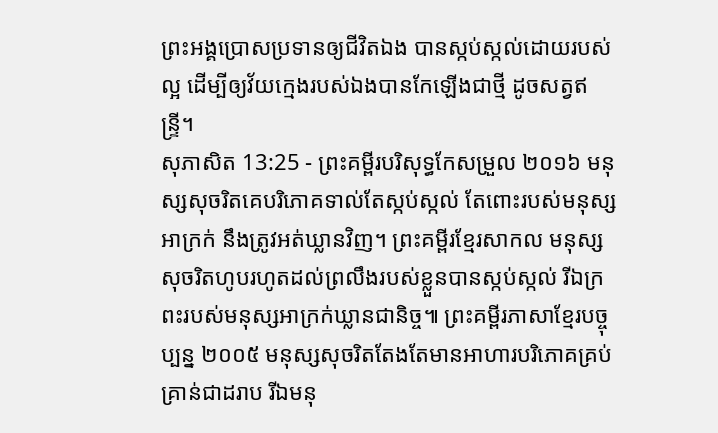ព្រះអង្គប្រោសប្រទានឲ្យជីវិតឯង បានស្កប់ស្កល់ដោយរបស់ល្អ ដើម្បីឲ្យវ័យក្មេងរបស់ឯងបានកែឡើងជាថ្មី ដូចសត្វឥន្ទ្រី។
សុភាសិត 13:25 - ព្រះគម្ពីរបរិសុទ្ធកែសម្រួល ២០១៦ មនុស្សសុចរិតគេបរិភោគទាល់តែស្កប់ស្កល់ តែពោះរបស់មនុស្សអាក្រក់ នឹងត្រូវអត់ឃ្លានវិញ។ ព្រះគម្ពីរខ្មែរសាកល មនុស្សសុចរិតហូបរហូតដល់ព្រលឹងរបស់ខ្លួនបានស្កប់ស្កល់ រីឯក្រពះរបស់មនុស្សអាក្រក់ឃ្លានជានិច្ច៕ ព្រះគម្ពីរភាសាខ្មែរបច្ចុប្បន្ន ២០០៥ មនុស្សសុចរិតតែងតែមានអាហារបរិភោគគ្រប់គ្រាន់ជាដរាប រីឯមនុ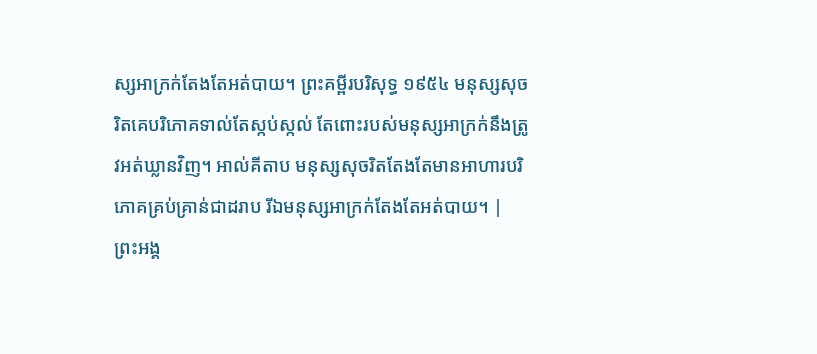ស្សអាក្រក់តែងតែអត់បាយ។ ព្រះគម្ពីរបរិសុទ្ធ ១៩៥៤ មនុស្សសុចរិតគេបរិភោគទាល់តែស្កប់ស្កល់ តែពោះរបស់មនុស្សអាក្រក់នឹងត្រូវអត់ឃ្លានវិញ។ អាល់គីតាប មនុស្សសុចរិតតែងតែមានអាហារបរិភោគគ្រប់គ្រាន់ជាដរាប រីឯមនុស្សអាក្រក់តែងតែអត់បាយ។ |
ព្រះអង្គ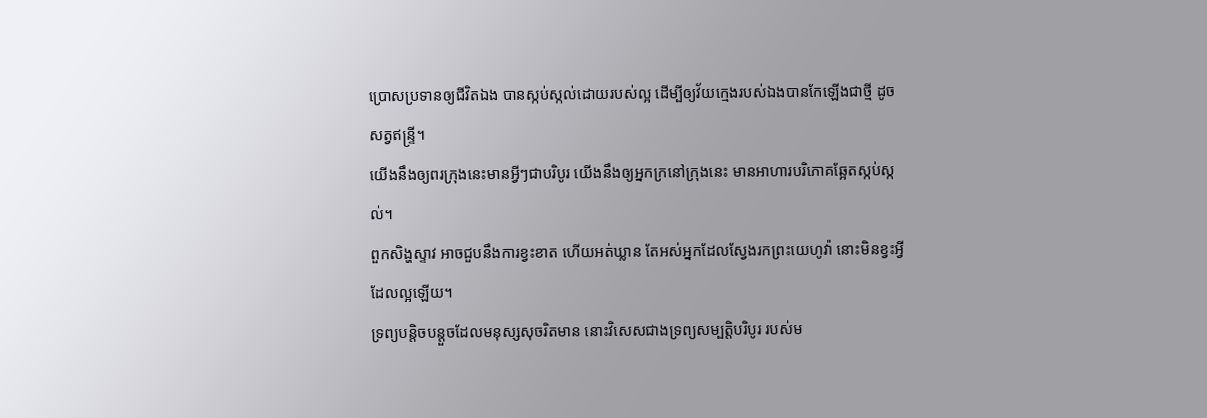ប្រោសប្រទានឲ្យជីវិតឯង បានស្កប់ស្កល់ដោយរបស់ល្អ ដើម្បីឲ្យវ័យក្មេងរបស់ឯងបានកែឡើងជាថ្មី ដូចសត្វឥន្ទ្រី។
យើងនឹងឲ្យពរក្រុងនេះមានអ្វីៗជាបរិបូរ យើងនឹងឲ្យអ្នកក្រនៅក្រុងនេះ មានអាហារបរិភោគឆ្អែតស្កប់ស្កល់។
ពួកសិង្ហស្ទាវ អាចជួបនឹងការខ្វះខាត ហើយអត់ឃ្លាន តែអស់អ្នកដែលស្វែងរកព្រះយេហូវ៉ា នោះមិនខ្វះអ្វីដែលល្អឡើយ។
ទ្រព្យបន្តិចបន្តួចដែលមនុស្សសុចរិតមាន នោះវិសេសជាងទ្រព្យសម្បត្តិបរិបូរ របស់ម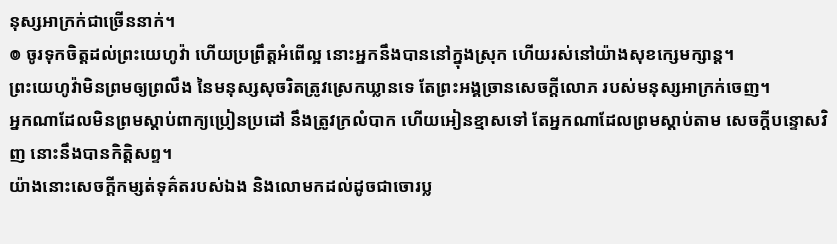នុស្សអាក្រក់ជាច្រើននាក់។
៙ ចូរទុកចិត្តដល់ព្រះយេហូវ៉ា ហើយប្រព្រឹត្តអំពើល្អ នោះអ្នកនឹងបាននៅក្នុងស្រុក ហើយរស់នៅយ៉ាងសុខក្សេមក្សាន្ត។
ព្រះយេហូវ៉ាមិនព្រមឲ្យព្រលឹង នៃមនុស្សសុចរិតត្រូវស្រេកឃ្លានទេ តែព្រះអង្គច្រានសេចក្ដីលោភ របស់មនុស្សអាក្រក់ចេញ។
អ្នកណាដែលមិនព្រមស្តាប់ពាក្យប្រៀនប្រដៅ នឹងត្រូវក្រលំបាក ហើយអៀនខ្មាសទៅ តែអ្នកណាដែលព្រមស្តាប់តាម សេចក្ដីបន្ទោសវិញ នោះនឹងបានកិត្តិសព្ទ។
យ៉ាងនោះសេចក្ដីកម្សត់ទុគ៌តរបស់ឯង និងលោមកដល់ដូចជាចោរប្ល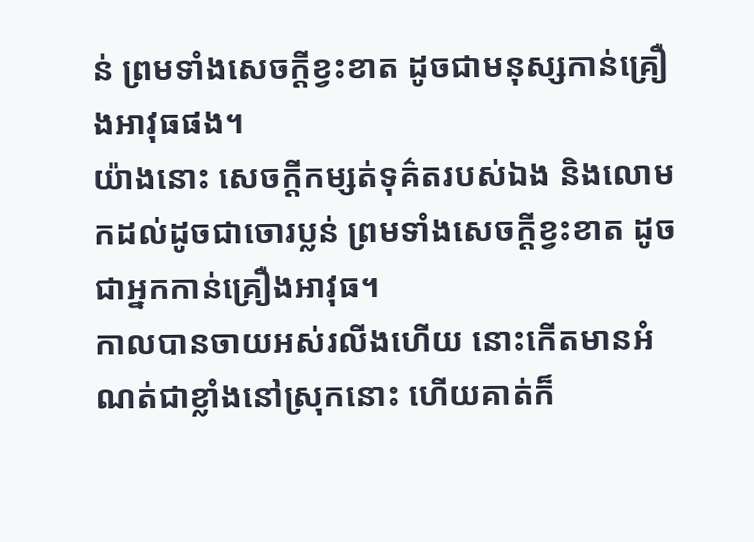ន់ ព្រមទាំងសេចក្ដីខ្វះខាត ដូចជាមនុស្សកាន់គ្រឿងអាវុធផង។
យ៉ាងនោះ សេចក្ដីកម្សត់ទុគ៌តរបស់ឯង និងលោមកដល់ដូចជាចោរប្លន់ ព្រមទាំងសេចក្ដីខ្វះខាត ដូចជាអ្នកកាន់គ្រឿងអាវុធ។
កាលបានចាយអស់រលីងហើយ នោះកើតមានអំណត់ជាខ្លាំងនៅស្រុកនោះ ហើយគាត់ក៏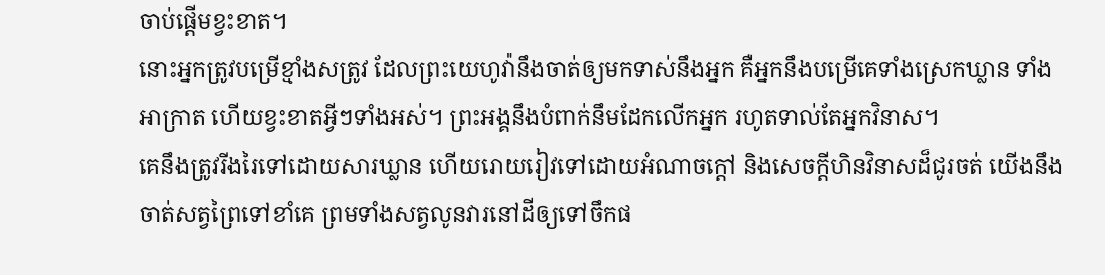ចាប់ផ្ដើមខ្វះខាត។
នោះអ្នកត្រូវបម្រើខ្មាំងសត្រូវ ដែលព្រះយេហូវ៉ានឹងចាត់ឲ្យមកទាស់នឹងអ្នក គឺអ្នកនឹងបម្រើគេទាំងស្រេកឃ្លាន ទាំងអាក្រាត ហើយខ្វះខាតអ្វីៗទាំងអស់។ ព្រះអង្គនឹងបំពាក់នឹមដែកលើកអ្នក រហូតទាល់តែអ្នកវិនាស។
គេនឹងត្រូវរីងរៃទៅដោយសារឃ្លាន ហើយរោយរៀវទៅដោយអំណាចក្តៅ និងសេចក្ដីហិនវិនាសដ៏ជូរចត់ យើងនឹងចាត់សត្វព្រៃទៅខាំគេ ព្រមទាំងសត្វលូនវារនៅដីឲ្យទៅចឹកផ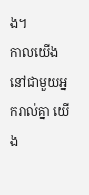ង។
កាលយើងនៅជាមួយអ្នករាល់គ្នា យើង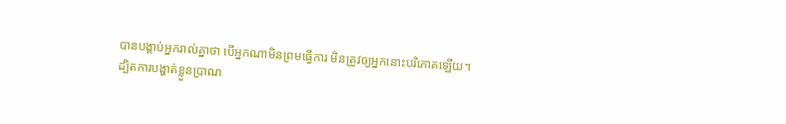បានបង្គាប់អ្នករាល់គ្នាថា បើអ្នកណាមិនព្រមធ្វើការ មិនត្រូវឲ្យអ្នកនោះបរិភោគឡើយ។
ដ្បិតការបង្ហាត់ខ្លួនប្រាណ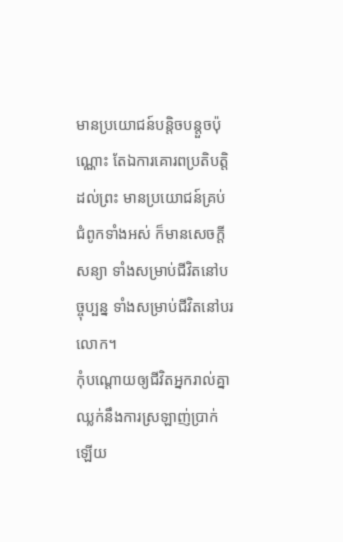មានប្រយោជន៍បន្តិចបន្តួចប៉ុណ្ណោះ តែឯការគោរពប្រតិបត្តិដល់ព្រះ មានប្រយោជន៍គ្រប់ជំពូកទាំងអស់ ក៏មានសេចក្ដីសន្យា ទាំងសម្រាប់ជីវិតនៅបច្ចុប្បន្ន ទាំងសម្រាប់ជីវិតនៅបរលោក។
កុំបណ្ដោយឲ្យជីវិតអ្នករាល់គ្នាឈ្លក់នឹងការស្រឡាញ់ប្រាក់ឡើយ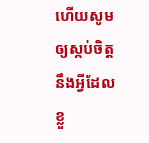ហើយសូមឲ្យស្កប់ចិត្តនឹងអ្វីដែលខ្លួ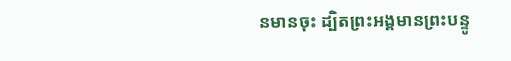នមានចុះ ដ្បិតព្រះអង្គមានព្រះបន្ទូ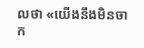លថា «យើងនឹងមិនចាក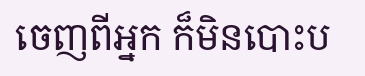ចេញពីអ្នក ក៏មិនបោះប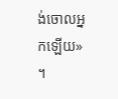ង់ចោលអ្នកឡើយ» ។